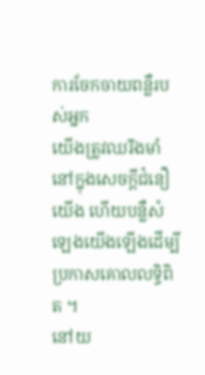ការចែកចាយពន្លឺរបស់អ្នក
យើងត្រូវឈរឹងមាំនៅក្នុងសេចក្ដីជំនឿយើង ហើយបន្លឺសំឡេងយើងឡើងដើម្បីប្រកាសគោលលទ្ធិពិត ។
នៅយ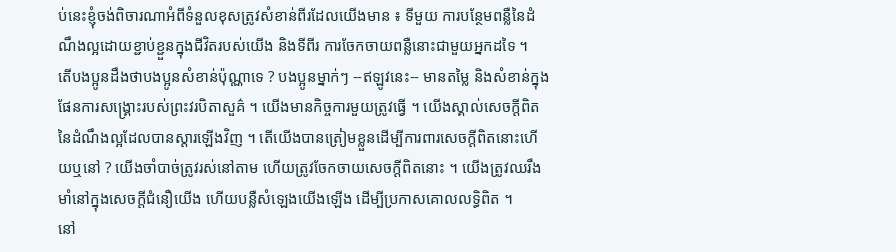ប់នេះខ្ញុំចង់ពិចារណាអំពីទំនួលខុសត្រូវសំខាន់ពីរដែលយើងមាន ៖ ទីមួយ ការបន្ថែមពន្លឺនៃដំណឹងល្អដោយខ្ជាប់ខ្ជួនក្នុងជីវិតរបស់យើង និងទីពីរ ការចែកចាយពន្លឺនោះជាមួយអ្នកដទៃ ។
តើបងប្អូនដឹងថាបងប្អូនសំខាន់ប៉ុណ្ណាទេ ? បងប្អូនម្នាក់ៗ --ឥឡូវនេះ-- មានតម្លៃ និងសំខាន់ក្នុងផែនការសង្គ្រោះរបស់ព្រះវរបិតាសួគ៌ ។ យើងមានកិច្ចការមួយត្រូវធ្វើ ។ យើងស្គាល់សេចក្ដីពិតនៃដំណឹងល្អដែលបានស្ដារឡើងវិញ ។ តើយើងបានត្រៀមខ្លួនដើម្បីការពារសេចក្ដីពិតនោះហើយឬនៅ ? យើងចាំបាច់ត្រូវរស់នៅតាម ហើយត្រូវចែកចាយសេចក្ដីពិតនោះ ។ យើងត្រូវឈរឹងមាំនៅក្នុងសេចក្ដីជំនឿយើង ហើយបន្លឺសំឡេងយើងឡើង ដើម្បីប្រកាសគោលលទ្ធិពិត ។
នៅ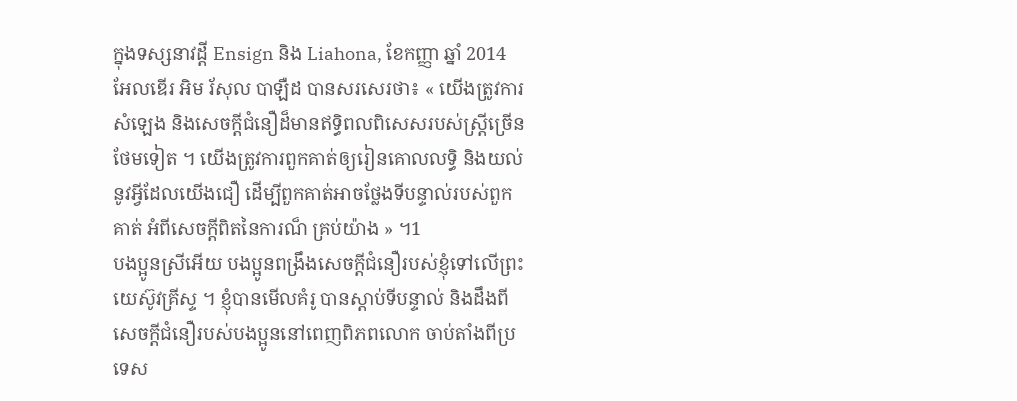ក្នុងទស្សនាវដ្ដី Ensign និង Liahona, ខែកញ្ញា ឆ្នាំ 2014 អែលឌើរ អិម រ័សុល បាឡឺដ បានសរសេរថា៖ « យើងត្រូវការសំឡេង និងសេចក្ដីជំនឿដ៏មានឥទ្ធិពលពិសេសរបស់ស្ត្រីច្រើនថែមទៀត ។ យើងត្រូវការពួកគាត់ឲ្យរៀនគោលលទ្ធិ និងយល់នូវអ្វីដែលយើងជឿ ដើម្បីពួកគាត់អាចថ្លែងទីបន្ទាល់របស់ពួកគាត់ អំពីសេចក្ដីពិតនៃការណ៏ គ្រប់យ៉ាង » ។1
បងប្អូនស្រីអើយ បងប្អូនពង្រឹងសេចក្ដីជំនឿរបស់ខ្ញុំទៅលើព្រះយេស៊ូវគ្រីស្ទ ។ ខ្ញុំបានមើលគំរូ បានស្ដាប់ទីបន្ទាល់ និងដឹងពីសេចក្ដីជំនឿរបស់បងប្អូននៅពេញពិភពលោក ចាប់តាំងពីប្រទេស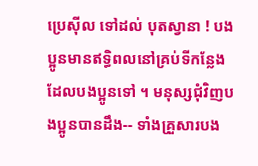ប្រេស៊ីល ទៅដល់ បុតស្វានា ! បងប្អូនមានឥទ្ធិពលនៅគ្រប់ទីកន្លែងដែលបងប្អូនទៅ ។ មនុស្សជុំវិញបងប្អូនបានដឹង-- ទាំងគ្រួសារបង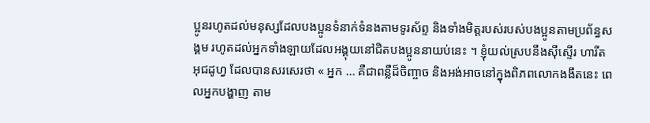ប្អូនរហូតដល់មនុស្សដែលបងប្អូនទំនាក់ទំនងតាមទូរស័ព្ទ និងទាំងមិត្តរបស់របស់បងប្អូនតាមប្រព័ន្ធសង្គម រហូតដល់អ្នកទាំងឡាយដែលអង្គុយនៅជិតបងប្អូននាយប់នេះ ។ ខ្ញុំយល់ស្របនឹងស៊ីស្ទើរ ហារីត អុជដូហ្វ ដែលបានសរសេរថា « អ្នក … គឺជាពន្លឺដ៏ចិញ្ចាច និងអង់អាចនៅក្នុងពិភពលោកងងឹតនេះ ពេលអ្នកបង្ហាញ តាម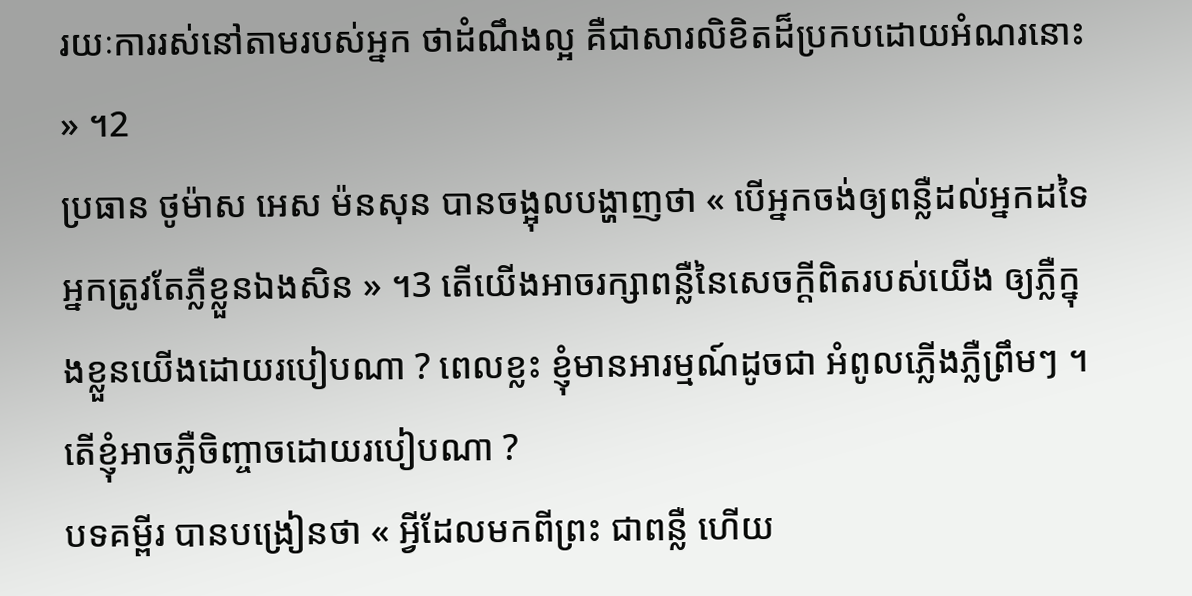រយៈការរស់នៅតាមរបស់អ្នក ថាដំណឹងល្អ គឺជាសារលិខិតដ៏ប្រកបដោយអំណរនោះ » ។2
ប្រធាន ថូម៉ាស អេស ម៉នសុន បានចង្អុលបង្ហាញថា « បើអ្នកចង់ឲ្យពន្លឺដល់អ្នកដទៃ អ្នកត្រូវតែភ្លឺខ្លួនឯងសិន » ។3 តើយើងអាចរក្សាពន្លឺនៃសេចក្ដីពិតរបស់យើង ឲ្យភ្លឺក្នុងខ្លួនយើងដោយរបៀបណា ? ពេលខ្លះ ខ្ញុំមានអារម្មណ៍ដូចជា អំពូលភ្លើងភ្លឺព្រឹមៗ ។ តើខ្ញុំអាចភ្លឺចិញ្ចាចដោយរបៀបណា ?
បទគម្ពីរ បានបង្រៀនថា « អ្វីដែលមកពីព្រះ ជាពន្លឺ ហើយ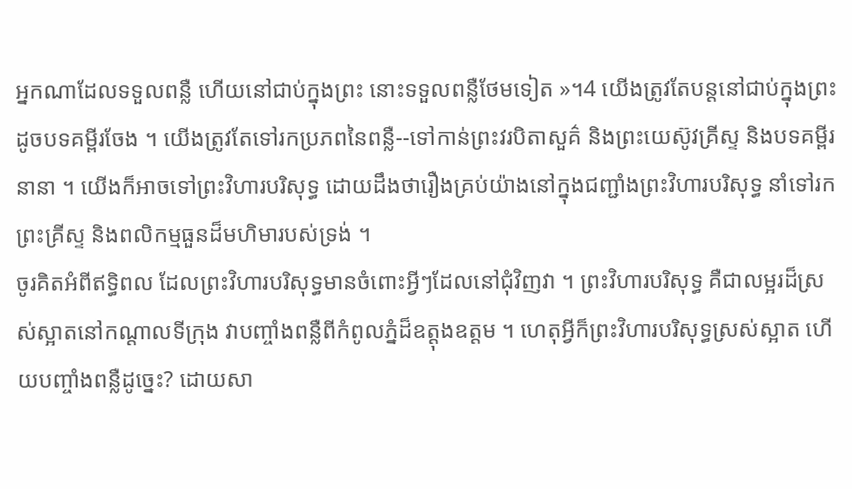អ្នកណាដែលទទួលពន្លឺ ហើយនៅជាប់ក្នុងព្រះ នោះទទួលពន្លឺថែមទៀត »។4 យើងត្រូវតែបន្ដនៅជាប់ក្នុងព្រះ ដូចបទគម្ពីរចែង ។ យើងត្រូវតែទៅរកប្រភពនៃពន្លឺ--ទៅកាន់ព្រះវរបិតាសួគ៌ និងព្រះយេស៊ូវគ្រីស្ទ និងបទគម្ពីរនានា ។ យើងក៏អាចទៅព្រះវិហារបរិសុទ្ធ ដោយដឹងថារឿងគ្រប់យ៉ាងនៅក្នុងជញ្ជាំងព្រះវិហារបរិសុទ្ធ នាំទៅរកព្រះគ្រីស្ទ និងពលិកម្មធួនដ៏មហិមារបស់ទ្រង់ ។
ចូរគិតអំពីឥទ្ធិពល ដែលព្រះវិហារបរិសុទ្ធមានចំពោះអ្វីៗដែលនៅជុំវិញវា ។ ព្រះវិហារបរិសុទ្ធ គឺជាលម្អរដ៏ស្រស់ស្អាតនៅកណ្ដាលទីក្រុង វាបញ្ចាំងពន្លឺពីកំពូលភ្នំដ៏ឧត្ដុងឧត្ដម ។ ហេតុអ្វីក៏ព្រះវិហារបរិសុទ្ធស្រស់ស្អាត ហើយបញ្ចាំងពន្លឺដូច្នេះ? ដោយសា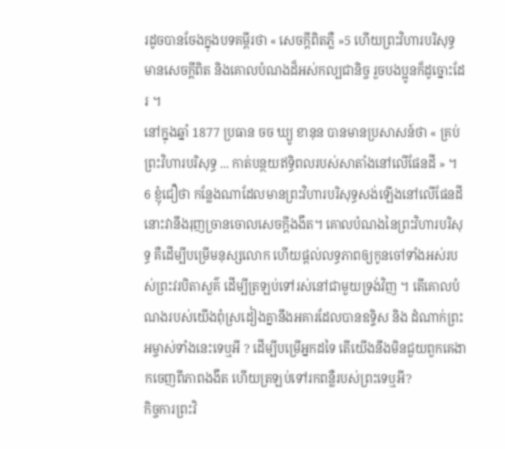រដូចបានចែងក្នុងបទគម្ពីរថា « សេចក្ដីពិតភ្លឺ »5 ហើយព្រះវិហារបរិសុទ្ធ មានសេចក្ដីពិត និងគោលបំណងដ៏អស់កល្បជានិច្ច រួចបងប្អូនក៏ដូច្នោះដែរ ។
នៅក្នុងឆ្នាំ 1877 ប្រធាន ចច ឃ្យូ ខានុន បានមានប្រសាសន៍ថា « គ្រប់ព្រះវិហារបរិសុទ្ធ ... កាត់បន្ថយឥទ្ធិពលរបស់សាតាំងនៅលើផែនដី » ។ 6 ខ្ញុំជឿថា កន្លែងណាដែលមានព្រះវិហារបរិសុទ្ធសង់ឡើងនៅលើផែនដី នោះវានឹងរុញច្រានចោលសេចក្ដីងងឹត។ គោលបំណងនៃព្រះវិហារបរិសុទ្ធ គឺដើម្បីបម្រើមនុស្សលោក ហើយផ្តល់លទ្ធភាពឲ្យកូនចៅទាំងអស់របស់ព្រះវរបិតាសួគ៌ ដើម្បីត្រឡប់ទៅរស់នៅជាមួយទ្រង់វិញ ។ តើគោលបំណងរបស់យើងពុំស្រដៀងគ្នានឹងអគារដែលបានឧទ្ទិស និង ដំណាក់ព្រះអម្ចាស់ទាំងនេះទេឬអី ? ដើម្បីបម្រើអ្នកដទៃ តើយើងនឹងមិនជួយពួកគេងាកចេញពីភាពងងឹត ហើយត្រឡប់ទៅរកពន្លឺរបស់ព្រះទេឬអី?
កិច្ចការព្រះវិ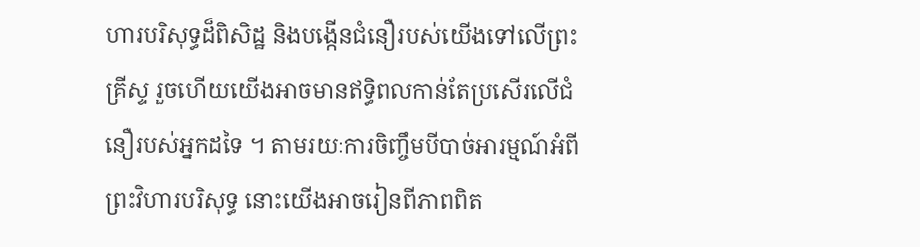ហារបរិសុទ្ធដ៏ពិសិដ្ឋ និងបង្កើនជំនឿរបស់យើងទៅលើព្រះគ្រីស្ទ រួចហើយយើងអាចមានឥទ្ធិពលកាន់តែប្រសើរលើជំនឿរបស់អ្នកដទៃ ។ តាមរយៈការចិញ្ចឹមបីបាច់អារម្មណ៍អំពីព្រះវិហារបរិសុទ្ធ នោះយើងអាចរៀនពីភាពពិត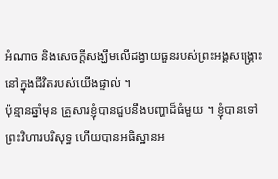អំណាច និងសេចក្ដីសង្ឃឹមលើដង្វាយធួនរបស់ព្រះអង្គសង្គ្រោះនៅក្នុងជីវិតរបស់យើងផ្ទាល់ ។
ប៉ុន្មានឆ្នាំមុន គ្រួសារខ្ញុំបានជួបនឹងបញ្ហាដ៏ធំមួយ ។ ខ្ញុំបានទៅព្រះវិហារបរិសុទ្ធ ហើយបានអធិស្ឋានអ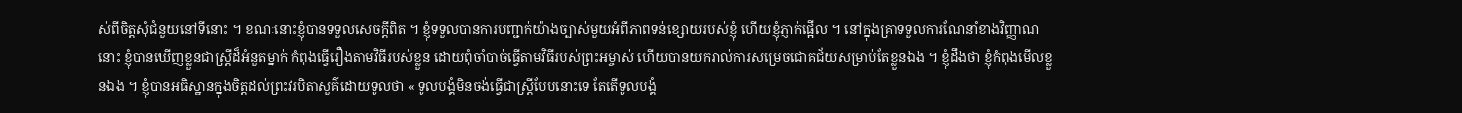ស់ពីចិត្តសុំជំនួយនៅទីនោះ ។ ខណៈនោះខ្ញុំបានទទួលសេចក្ដីពិត ។ ខ្ញុំទទួលបានការបញ្ជាក់យ៉ាងច្បាស់មួយអំពីភាពទន់ខ្សោយរបស់ខ្ញុំ ហើយខ្ញុំភ្ញាក់ផ្អើល ។ នៅក្នុងគ្រាទទួលការណែនាំខាងវិញ្ញាណនោះ ខ្ញុំបានឃើញខ្លួនជាស្ត្រីដ៏អំនួតម្នាក់ កំពុងធ្វើរឿងតាមវិធីរបស់ខ្លួន ដោយពុំចាំបាច់ធ្វើតាមវិធីរបស់ព្រះអម្ចាស់ ហើយបានយករាល់ការសម្រេចជោគជ័យសម្រាប់តែខ្លួនឯង ។ ខ្ញុំដឹងថា ខ្ញុំកំពុងមើលខ្លួនឯង ។ ខ្ញុំបានអធិស្ឋានក្នុងចិត្តដល់ព្រះវរបិតាសួគ៌ដោយទូលថា « ទូលបង្គំមិនចង់ធ្វើជាស្ត្រីបែបនោះទេ តែតើទូលបង្គំ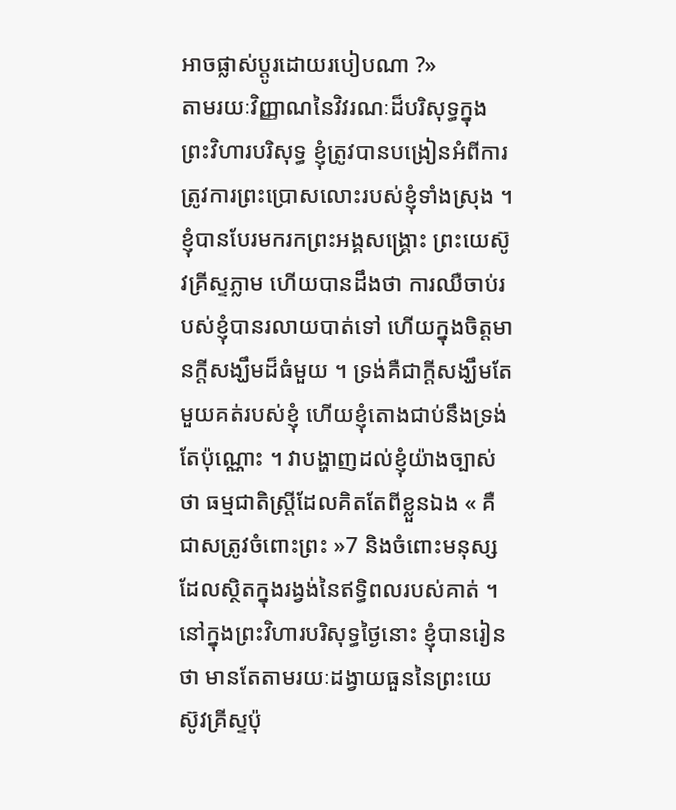អាចផ្លាស់ប្ដូរដោយរបៀបណា ?»
តាមរយៈវិញ្ញាណនៃវិវរណៈដ៏បរិសុទ្ធក្នុងព្រះវិហារបរិសុទ្ធ ខ្ញុំត្រូវបានបង្រៀនអំពីការត្រូវការព្រះប្រោសលោះរបស់ខ្ញុំទាំងស្រុង ។ ខ្ញុំបានបែរមករកព្រះអង្គសង្គ្រោះ ព្រះយេស៊ូវគ្រីស្ទភ្លាម ហើយបានដឹងថា ការឈឺចាប់របស់ខ្ញុំបានរលាយបាត់ទៅ ហើយក្នុងចិត្តមានក្ដីសង្ឃឹមដ៏ធំមួយ ។ ទ្រង់គឺជាក្ដីសង្ឃឹមតែមួយគត់របស់ខ្ញុំ ហើយខ្ញុំតោងជាប់នឹងទ្រង់តែប៉ុណ្ណោះ ។ វាបង្ហាញដល់ខ្ញុំយ៉ាងច្បាស់ថា ធម្មជាតិស្ត្រីដែលគិតតែពីខ្លួនឯង « គឺជាសត្រូវចំពោះព្រះ »7 និងចំពោះមនុស្សដែលស្ថិតក្នុងរង្វង់នៃឥទ្ធិពលរបស់គាត់ ។ នៅក្នុងព្រះវិហារបរិសុទ្ធថ្ងៃនោះ ខ្ញុំបានរៀនថា មានតែតាមរយៈដង្វាយធួននៃព្រះយេស៊ូវគ្រីស្ទប៉ុ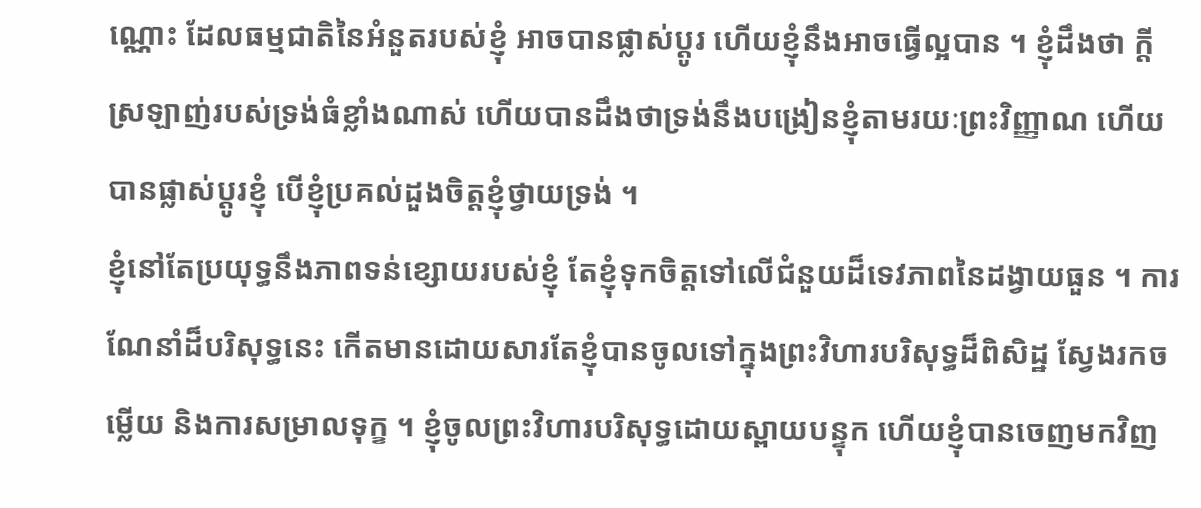ណ្ណោះ ដែលធម្មជាតិនៃអំនួតរបស់ខ្ញុំ អាចបានផ្លាស់ប្ដូរ ហើយខ្ញុំនឹងអាចធ្វើល្អបាន ។ ខ្ញុំដឹងថា ក្ដីស្រឡាញ់របស់ទ្រង់ធំខ្លាំងណាស់ ហើយបានដឹងថាទ្រង់នឹងបង្រៀនខ្ញុំតាមរយៈព្រះវិញ្ញាណ ហើយបានផ្លាស់ប្ដូរខ្ញុំ បើខ្ញុំប្រគល់ដួងចិត្តខ្ញុំថ្វាយទ្រង់ ។
ខ្ញុំនៅតែប្រយុទ្ធនឹងភាពទន់ខ្សោយរបស់ខ្ញុំ តែខ្ញុំទុកចិត្តទៅលើជំនួយដ៏ទេវភាពនៃដង្វាយធួន ។ ការណែនាំដ៏បរិសុទ្ធនេះ កើតមានដោយសារតែខ្ញុំបានចូលទៅក្នុងព្រះវិហារបរិសុទ្ធដ៏ពិសិដ្ឋ ស្វែងរកចម្លើយ និងការសម្រាលទុក្ខ ។ ខ្ញុំចូលព្រះវិហារបរិសុទ្ធដោយស្ពាយបន្ទុក ហើយខ្ញុំបានចេញមកវិញ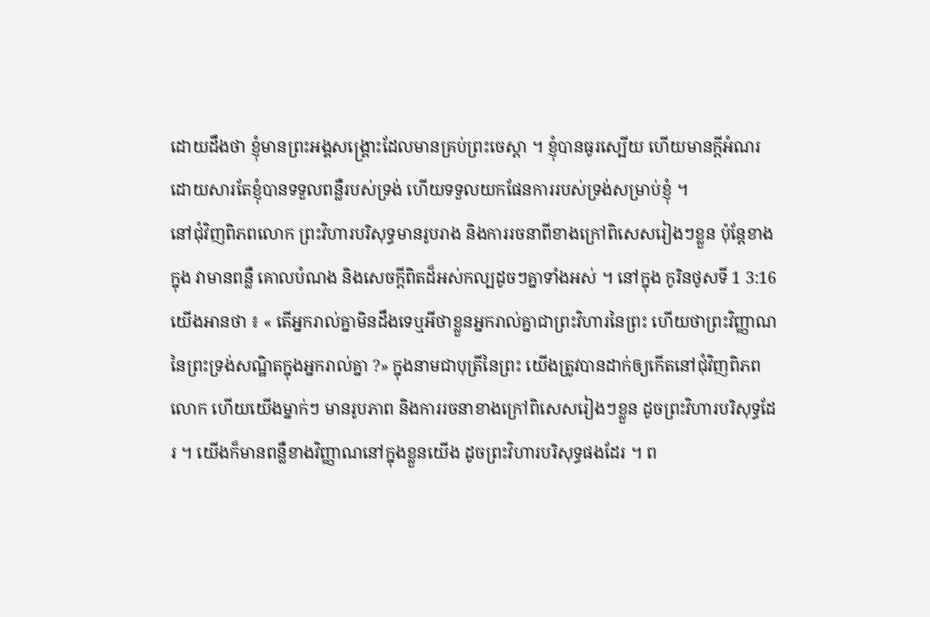ដោយដឹងថា ខ្ញុំមានព្រះអង្គសង្គ្រោះដែលមានគ្រប់ព្រះចេស្ដា ។ ខ្ញុំបានធូរស្បើយ ហើយមានក្ដីអំណរ ដោយសារតែខ្ញុំបានទទួលពន្លឺរបស់ទ្រង់ ហើយទទួលយកផែនការរបស់ទ្រង់សម្រាប់ខ្ញុំ ។
នៅជុំវិញពិភពលោក ព្រះវិហារបរិសុទ្ធមានរូបរាង និងការរចនាពីខាងក្រៅពិសេសរៀងៗខ្លួន ប៉ុន្តែខាងក្នុង វាមានពន្លឺ គោលបំណង និងសេចក្ដីពិតដ៏អស់កល្បដូចៗគ្នាទាំងអស់ ។ នៅក្នុង កូរិនថូសទី 1 3:16 យើងអានថា ៖ « តើអ្នករាល់គ្នាមិនដឹងទេឬអីថាខ្លួនអ្នករាល់គ្នាជាព្រះវិហារនៃព្រះ ហើយថាព្រះវិញ្ញាណនៃព្រះទ្រង់សណ្ឋិតក្នុងអ្នករាល់គ្នា ?» ក្នុងនាមជាបុត្រីនៃព្រះ យើងត្រូវបានដាក់ឲ្យកើតនៅជុំវិញពិភពលោក ហើយយើងម្នាក់ៗ មានរូបភាព និងការរចនាខាងក្រៅពិសេសរៀងៗខ្លួន ដូចព្រះវិហារបរិសុទ្ធដែរ ។ យើងក៏មានពន្លឺខាងវិញ្ញាណនៅក្នុងខ្លួនយើង ដូចព្រះវិហារបរិសុទ្ធផងដែរ ។ ព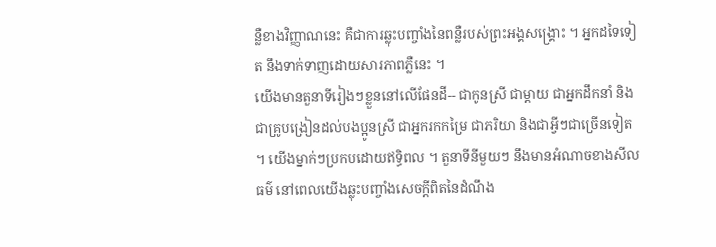ន្លឺខាងវិញ្ញាណនេះ គឺជាការឆ្លុះបញ្ចាំងនៃពន្លឺរបស់ព្រះអង្គសង្គ្រោះ ។ អ្នកដទៃទៀត នឹងទាក់ទាញដោយសារភាពភ្លឺនេះ ។
យើងមានតួនាទីរៀងៗខ្លួននៅលើផែនដី-- ជាកូនស្រី ជាម្ដាយ ជាអ្នកដឹកនាំ និងជាគ្រូបង្រៀនដល់បងប្អូនស្រី ជាអ្នករកកម្រៃ ជាភរិយា និងជាអ្វីៗជាច្រើនទៀត ។ យើងម្នាក់ៗប្រកបដោយឥទ្ធិពល ។ តួនាទីនីមួយៗ នឹងមានអំណាចខាងសីលធម៌ នៅពេលយើងឆ្លុះបញ្ចាំងសេចក្ដីពិតនៃដំណឹង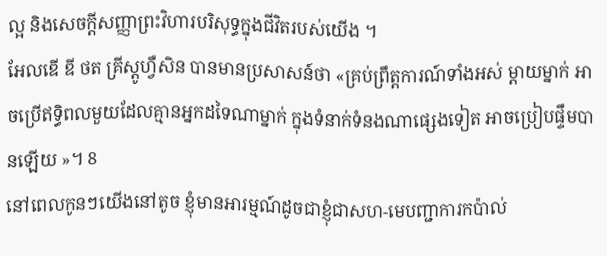ល្អ និងសេចក្ដីសញ្ញាព្រះវិហារបរិសុទ្ធក្នុងជីវិតរបស់យើង ។
អែលឌើ ឌី ថត គ្រីស្តូហ្វឺសិន បានមានប្រសាសន៍ថា «គ្រប់ព្រឹត្តការណ៍ទាំងអស់ ម្ដាយម្នាក់ អាចប្រើឥទ្ធិពលមួយដែលគ្មានអ្នកដទៃណាម្នាក់ ក្នុងទំនាក់ទំនងណាផ្សេងទៀត អាចប្រៀបផ្ទឹមបានឡើយ »។ 8
នៅពេលកូនៗយើងនៅតូច ខ្ញុំមានអារម្មណ៍ដូចជាខ្ញុំជាសហ-មេបញ្ជាការកប៉ាល់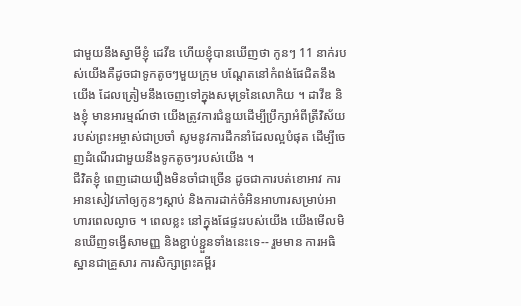ជាមួយនឹងស្វាមីខ្ញុំ ដេវីឌ ហើយខ្ញុំបានឃើញថា កូនៗ 11 នាក់របស់យើងគឺដូចជាទូកតូចៗមួយក្រុម បណ្ដែតនៅកំពង់ផែជិតនឹងយើង ដែលត្រៀមនឹងចេញទៅក្នុងសមុទ្រនៃលោកិយ ។ ដាវីឌ និងខ្ញុំ មានអារម្មណ៍ថា យើងត្រូវការជំនួយដើម្បីប្រឹក្សាអំពីត្រីវិស័យរបស់ព្រះអម្ចាស់ជាប្រចាំ សូមនូវការដឹកនាំដែលល្អបំផុត ដើម្បីចេញដំណើរជាមួយនឹងទូកតូចៗរបស់យើង ។
ជីវិតខ្ញុំ ពេញដោយរឿងមិនចាំជាច្រើន ដូចជាការបត់ខោអាវ ការអានសៀវភៅឲ្យកូនៗស្ដាប់ និងការដាក់ចំអិនអាហារសម្រាប់អាហារពេលល្ងាច ។ ពេលខ្លះ នៅក្នុងផែផ្ទះរបស់យើង យើងមើលមិនឃើញទង្វើសាមញ្ញ និងខ្ជាប់ខ្ជួនទាំងនេះទេ-- រួមមាន ការអធិស្ឋានជាគ្រួសារ ការសិក្សាព្រះគម្ពីរ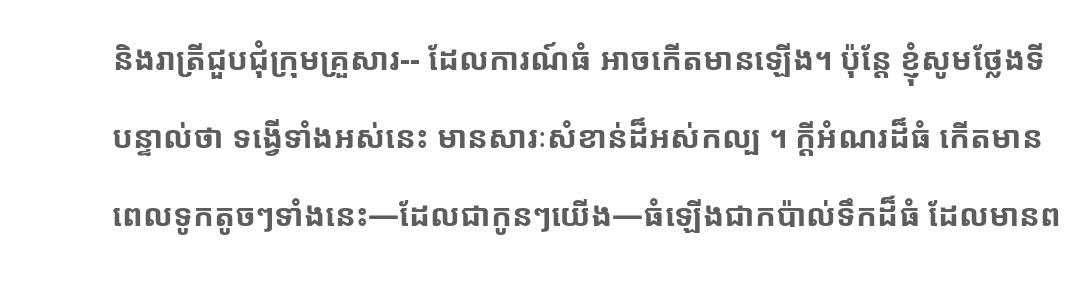និងរាត្រីជួបជុំក្រុមគ្រួសារ-- ដែលការណ៍ធំ អាចកើតមានឡើង។ ប៉ុន្តែ ខ្ញុំសូមថ្លែងទីបន្ទាល់ថា ទង្វើទាំងអស់នេះ មានសារៈសំខាន់ដ៏អស់កល្ប ។ ក្ដីអំណរដ៏ធំ កើតមានពេលទូកតូចៗទាំងនេះ—ដែលជាកូនៗយើង—ធំឡើងជាកប៉ាល់ទឹកដ៏ធំ ដែលមានព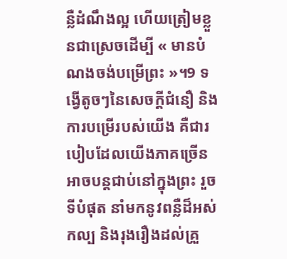ន្លឺដំណឹងល្អ ហើយត្រៀមខ្លួនជាស្រេចដើម្បី « មានបំណងចង់បម្រើព្រះ »។9 ទង្វើតូចៗនៃសេចក្ដីជំនឿ និងការបម្រើរបស់យើង គឺជារបៀបដែលយើងភាគច្រើន អាចបន្ដជាប់នៅក្នុងព្រះ រួចទីបំផុត នាំមកនូវពន្លឺដ៏អស់កល្ប និងរុងរឿងដល់គ្រួ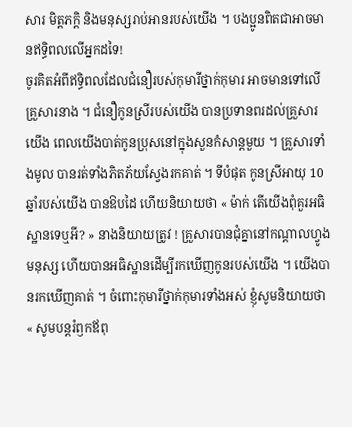សារ មិត្តភក្ដិ និងមនុស្សរាប់អានរបស់យើង ។ បងប្អូនពិតជាអាចមានឥទ្ធិពលលើអ្នកដទៃ!
ចូរគិតអំពីឥទ្ធិពលដែលជំនឿរបស់កុមារីថ្នាក់កុមារ អាចមានទៅលើគ្រួសារនាង ។ ជំនឿកូនស្រីរបស់យើង បានប្រទានពរដល់គ្រួសារយើង ពេលយើងបាត់កូនប្រុសនៅក្នុងសួនកំសាន្ដមួយ ។ គ្រួសារទាំងមូល បានរត់ទាំងភិតភ័យស្វែងរកគាត់ ។ ទីបំផុត កូនស្រីអាយុ 10 ឆ្នាំរបស់យើង បានឱបដៃ ហើយនិយាយថា « ម៉ាក់ តើយើងពុំគួរអធិស្ឋានទេឬអី? » នាងនិយាយត្រូវ ! គ្រួសារបានជុំគ្នានៅកណ្ដាលហ្វូងមនុស្ស ហើយបានអធិស្ឋានដើម្បីរកឃើញកូនរបស់យើង ។ យើងបានរកឃើញគាត់ ។ ចំពោះកុមារីថ្នាក់កុមារទាំងអស់ ខ្ញុំសូមនិយាយថា « សូមបន្ដរំឭកឪពុ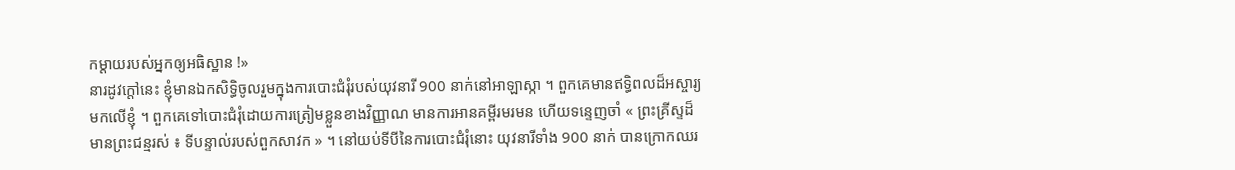កម្ដាយរបស់អ្នកឲ្យអធិស្ឋាន !»
នារដូវក្ដៅនេះ ខ្ញុំមានឯកសិទ្ធិចូលរួមក្នុងការបោះជំរុំរបស់យុវនារី 900 នាក់នៅអាឡាស្កា ។ ពួកគេមានឥទ្ធិពលដ៏អស្ចារ្យមកលើខ្ញុំ ។ ពួកគេទៅបោះជំរុំដោយការត្រៀមខ្លួនខាងវិញ្ញាណ មានការអានគម្ពីរមរមន ហើយទន្ទេញចាំ « ព្រះគ្រីស្ទដ៏មានព្រះជន្មរស់ ៖ ទីបន្ទាល់របស់ពួកសាវក » ។ នៅយប់ទីបីនៃការបោះជំរុំនោះ យុវនារីទាំង 900 នាក់ បានក្រោកឈរ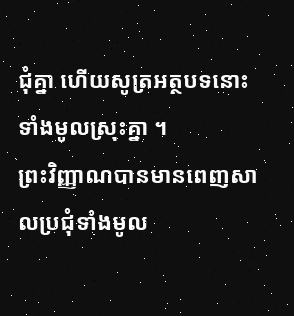ជុំគ្នា ហើយសូត្រអត្ថបទនោះទាំងមូលស្រុះគ្នា ។
ព្រះវិញ្ញាណបានមានពេញសាលប្រជុំទាំងមូល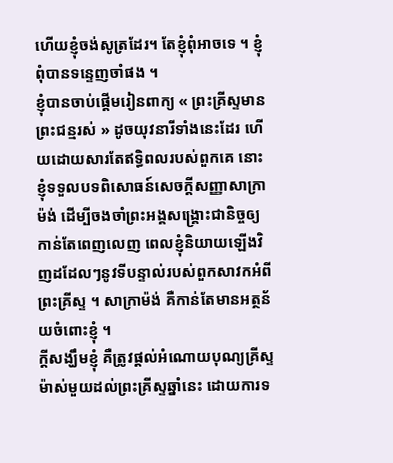ហើយខ្ញុំចង់សូត្រដែរ។ តែខ្ញុំពុំអាចទេ ។ ខ្ញុំពុំបានទន្ទេញចាំផង ។
ខ្ញុំបានចាប់ផ្ដើមរៀនពាក្យ « ព្រះគ្រីស្ទមានព្រះជន្មរស់ » ដូចយុវនារីទាំងនេះដែរ ហើយដោយសារតែឥទ្ធិពលរបស់ពួកគេ នោះខ្ញុំទទួលបទពិសោធន៍សេចក្ដីសញ្ញាសាក្រាម៉ង់ ដើម្បីចងចាំព្រះអង្គសង្គ្រោះជានិច្ចឲ្យកាន់តែពេញលេញ ពេលខ្ញុំនិយាយឡើងវិញដដែលៗនូវទីបន្ទាល់របស់ពួកសាវកអំពីព្រះគ្រីស្ទ ។ សាក្រាម៉ង់ គឺកាន់តែមានអត្ថន័យចំពោះខ្ញុំ ។
ក្ដីសង្ឃឹមខ្ញុំ គឺត្រូវផ្ដល់អំណោយបុណ្យគ្រីស្ទម៉ាស់មួយដល់ព្រះគ្រីស្ទឆ្នាំនេះ ដោយការទ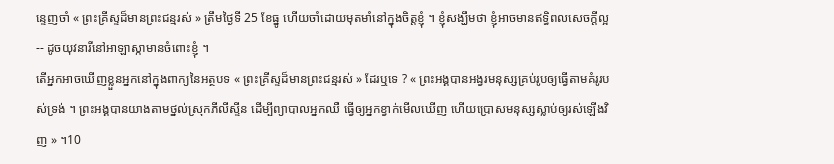ន្ទេញចាំ « ព្រះគ្រីស្ទដ៏មានព្រះជន្មរស់ » ត្រឹមថ្ងៃទី 25 ខែធ្នូ ហើយចាំដោយមុតមាំនៅក្នុងចិត្តខ្ញុំ ។ ខ្ញុំសង្ឃឹមថា ខ្ញុំអាចមានឥទ្ធិពលសេចក្ដីល្អ-- ដូចយុវនារីនៅអាឡាស្កាមានចំពោះខ្ញុំ ។
តើអ្នកអាចឃើញខ្លួនអ្នកនៅក្នុងពាក្យនៃអត្ថបទ « ព្រះគ្រីស្ទដ៏មានព្រះជន្មរស់ » ដែរឬទេ ? « ព្រះអង្គបានអង្វរមនុស្សគ្រប់រូបឲ្យធ្វើតាមគំរូរបស់ទ្រង់ ។ ព្រះអង្គបានយាងតាមថ្នល់ស្រុកភីលីស្ទីន ដើម្បីព្យាបាលអ្នកឈឺ ធ្វើឲ្យអ្នកខ្វាក់មើលឃើញ ហើយប្រោសមនុស្សស្លាប់ឲ្យរស់ឡើងវិញ » ។10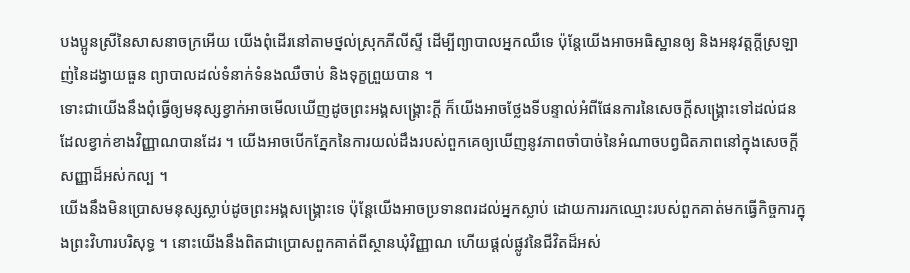បងប្អូនស្រីនៃសាសនាចក្រអើយ យើងពុំដើរនៅតាមថ្នល់ស្រុកភីលីស្ទី ដើម្បីព្យាបាលអ្នកឈឺទេ ប៉ុន្តែយើងអាចអធិស្ឋានឲ្យ និងអនុវត្តក្ដីស្រឡាញ់នៃដង្វាយធួន ព្យាបាលដល់ទំនាក់ទំនងឈឺចាប់ និងទុក្ខព្រួយបាន ។
ទោះជាយើងនឹងពុំធ្វើឲ្យមនុស្សខ្វាក់អាចមើលឃើញដូចព្រះអង្គសង្គ្រោះក្ដី ក៏យើងអាចថ្លែងទីបន្ទាល់អំពីផែនការនៃសេចក្ដីសង្គ្រោះទៅដល់ជនដែលខ្វាក់ខាងវិញ្ញាណបានដែរ ។ យើងអាចបើកភ្នែកនៃការយល់ដឹងរបស់ពួកគេឲ្យឃើញនូវភាពចាំបាច់នៃអំណាចបព្វជិតភាពនៅក្នុងសេចក្ដីសញ្ញាដ៏អស់កល្ប ។
យើងនឹងមិនប្រោសមនុស្សស្លាប់ដូចព្រះអង្គសង្គ្រោះទេ ប៉ុន្តែយើងអាចប្រទានពរដល់អ្នកស្លាប់ ដោយការរកឈ្មោះរបស់ពួកគាត់មកធ្វើកិច្ចការក្នុងព្រះវិហារបរិសុទ្ធ ។ នោះយើងនឹងពិតជាប្រោសពួកគាត់ពីស្ថានឃុំវិញ្ញាណ ហើយផ្ដល់ផ្លូវនៃជីវិតដ៏អស់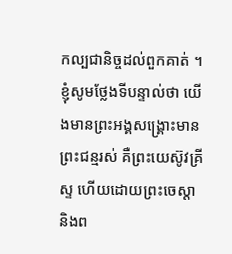កល្បជានិច្ចដល់ពួកគាត់ ។
ខ្ញុំសូមថ្លែងទីបន្ទាល់ថា យើងមានព្រះអង្គសង្គ្រោះមានព្រះជន្មរស់ គឺព្រះយេស៊ូវគ្រីស្ទ ហើយដោយព្រះចេស្ដា និងព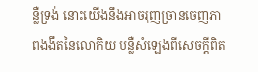ន្លឺទ្រង់ នោះយើងនឹងអាចរុញច្រានចេញភាពងងឹតនៃលោកិយ បន្លឺសំឡេងពីសេចក្ដីពិត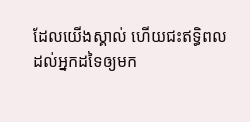ដែលយើងស្គាល់ ហើយជះឥទ្ធិពលដល់អ្នកដទៃឲ្យមក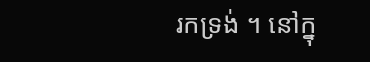រកទ្រង់ ។ នៅក្នុ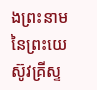ងព្រះនាមនៃព្រះយេស៊ូវគ្រីស្ទ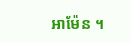អាម៉ែន ។